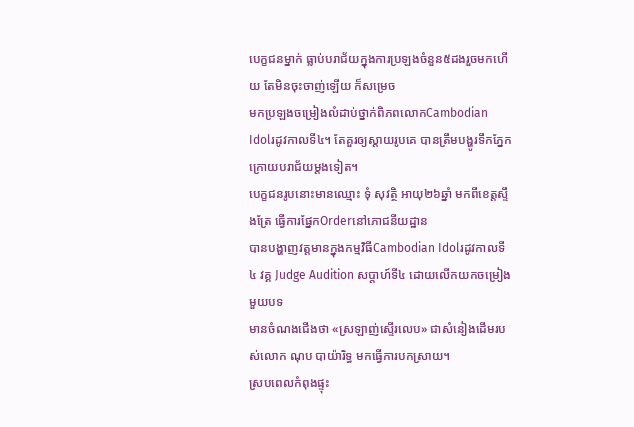បេក្ខជនម្នាក់ ធ្លាប់បរាជ័យក្នុងការប្រឡងចំនួន៥ដងរួចមកហើយ តែមិនចុះចាញ់ឡើយ ក៏សម្រេច
មកប្រឡងចម្រៀងលំដាប់ថ្នាក់ពិភពលោកCambodian Idolរដូវកាលទី៤។ តែគួរឲ្យស្ដាយរូបគេ បានត្រឹមបង្ហូរទឹកភ្នែក ក្រោយបរាជ័យម្ដងទៀត។
បេក្ខជនរូបនោះមានឈ្មោះ ទុំ សុវត្ថិ អាយុ២៦ឆ្នាំ មកពីខេត្តស្ទឹងត្រែ ធ្វើការផ្នែកOrderនៅភោជនីយដ្ឋាន
បានបង្ហាញវត្តមានក្នុងកម្មវិធីCambodian Idolរដូវកាលទី៤ វគ្គ Judge Audition សប្តាហ៍ទី៤ ដោយលើកយកចម្រៀងមួយបទ
មានចំណងជើងថា «ស្រឡាញ់ស្ទើរលេប» ជាសំនៀងដើមរបស់លោក ណុប បាយ៉ារិទ្ធ មកធ្វើការបកស្រាយ។
ស្របពេលកំពុងផ្ទុះ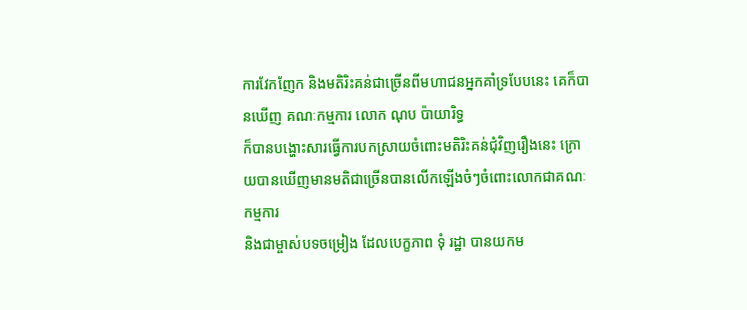ការវែកញែក និងមតិរិះគន់ជាច្រើនពីមហាជនអ្នកគាំទ្របែបនេះ គេក៏បានឃើញ គណៈកម្មការ លោក ណុប ប៉ាយារិទ្ធ
ក៏បានបង្ហោះសារធ្វើការបកស្រាយចំពោះមតិរិះគន់ជុំវិញរឿងនេះ ក្រោយបានឃើញមានមតិជាច្រើនបានលើកឡើងចំៗចំពោះលោកជាគណៈកម្មការ
និងជាម្ចាស់បទចម្រៀង ដែលបេក្ខភាព ទុំ រដ្ឋា បានយកម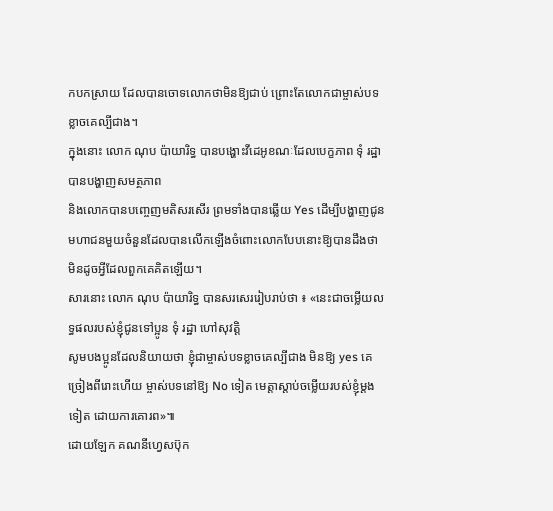កបកស្រាយ ដែលបានចោទលោកថាមិនឱ្យជាប់ ព្រោះតែលោកជាម្ចាស់បទខ្លាចគេល្បីជាង។
ក្នុងនោះ លោក ណុប ប៉ាយារិទ្ធ បានបង្ហោះវីដេអូខណៈដែលបេក្ខភាព ទុំ រដ្ឋា បានបង្ហាញសមត្ថភាព
និងលោកបានបញ្ចេញមតិសរសើរ ព្រមទាំងបានឆ្លើយ Yes ដើម្បីបង្ហាញជូនមហាជនមួយចំនួនដែលបានលើកឡើងចំពោះលោកបែបនោះឱ្យបានដឹងថា មិនដូចអ្វីដែលពួកគេគិតឡើយ។
សារនោះ លោក ណុប ប៉ាយារិទ្ធ បានសរសេររៀបរាប់ថា ៖ «នេះជាចម្លើយលទ្ធផលរបស់ខ្ញុំជូនទៅប្អូន ទុំ រដ្ឋា ហៅសុវត្តិ
សូមបងប្អូនដែលនិយាយថា ខ្ញុំជាម្ចាស់បទខ្លាចគេល្បីជាង មិនឱ្យ yes គេច្រៀងពីរោះហើយ ម្ចាស់បទនៅឱ្យ No ទៀត មេត្តាស្តាប់ចម្លើយរបស់ខ្ញុំម្តងទៀត ដោយការគោរព»៕
ដោយឡែក គណនីហ្វេសប៊ុក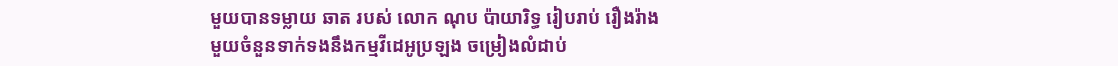មួយបានទម្លាយ ឆាត របស់ លោក ណុប ប៉ាយារិទ្ធ រៀបរាប់ រឿងរ៉ាង
មួយចំនួនទាក់ទងនឹងកម្មវីដេអូប្រឡង ចម្រៀងលំដាប់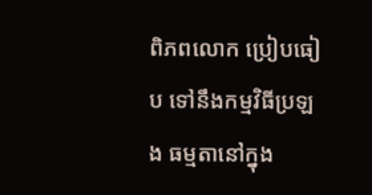ពិភពលោក ប្រៀបធៀប ទៅនឹងកម្មវិធីប្រឡង ធម្មតានៅក្នុង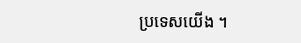ប្រទេសយើង ។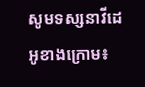សូមទស្សនាវីដេអូខាងក្រោម៖